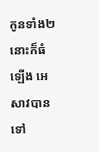កូនទាំង២នោះក៏ធំឡើង អេសាវបានទៅ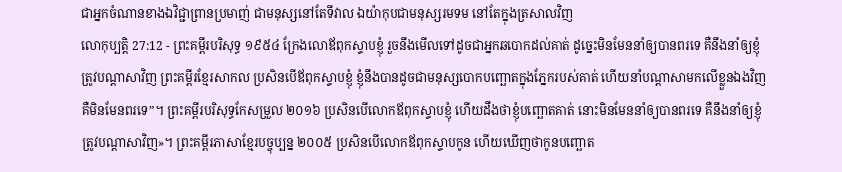ជាអ្នកចំណានខាងឯវិជ្ជាព្រានប្រមាញ់ ជាមនុស្សនៅតែទីវាល ឯយ៉ាកុបជាមនុស្សរមទម នៅតែក្នុងត្រសាលវិញ
លោកុប្បត្តិ 27:12 - ព្រះគម្ពីរបរិសុទ្ធ ១៩៥៤ ក្រែងលោឪពុកស្ទាបខ្ញុំ រួចនឹងមើលទៅដូចជាអ្នកឆបោកដល់គាត់ ដូច្នេះមិនមែននាំឲ្យបានពរទេ គឺនឹងនាំឲ្យខ្ញុំត្រូវបណ្តាសាវិញ ព្រះគម្ពីរខ្មែរសាកល ប្រសិនបើឪពុកស្ទាបខ្ញុំ ខ្ញុំនឹងបានដូចជាមនុស្សបោកបញ្ឆោតក្នុងភ្នែករបស់គាត់ ហើយនាំបណ្ដាសាមកលើខ្លួនឯងវិញ គឺមិនមែនពរទេ”។ ព្រះគម្ពីរបរិសុទ្ធកែសម្រួល ២០១៦ ប្រសិនបើលោកឪពុកស្ទាបខ្ញុំ ហើយដឹងថាខ្ញុំបញ្ឆោតគាត់ នោះមិនមែននាំឲ្យបានពរទេ គឺនឹងនាំឲ្យខ្ញុំត្រូវបណ្ដាសាវិញ»។ ព្រះគម្ពីរភាសាខ្មែរបច្ចុប្បន្ន ២០០៥ ប្រសិនបើលោកឪពុកស្ទាបកូន ហើយឃើញថាកូនបញ្ឆោត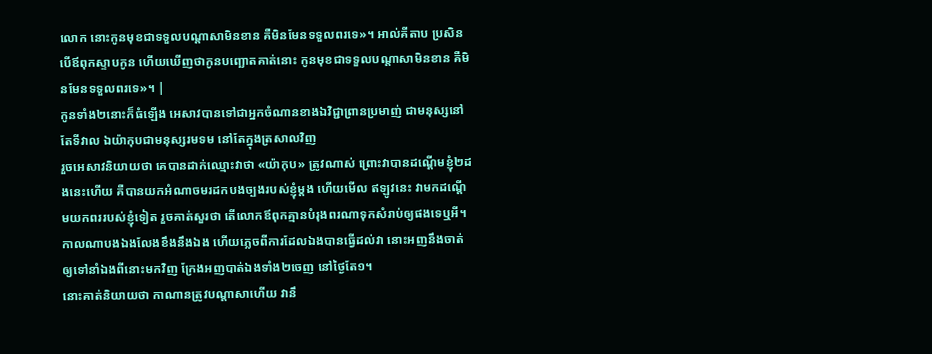លោក នោះកូនមុខជាទទួលបណ្ដាសាមិនខាន គឺមិនមែនទទួលពរទេ»។ អាល់គីតាប ប្រសិនបើឪពុកស្ទាបកូន ហើយឃើញថាកូនបញ្ឆោតគាត់នោះ កូនមុខជាទទួលបណ្តាសាមិនខាន គឺមិនមែនទទួលពរទេ»។ |
កូនទាំង២នោះក៏ធំឡើង អេសាវបានទៅជាអ្នកចំណានខាងឯវិជ្ជាព្រានប្រមាញ់ ជាមនុស្សនៅតែទីវាល ឯយ៉ាកុបជាមនុស្សរមទម នៅតែក្នុងត្រសាលវិញ
រួចអេសាវនិយាយថា គេបានដាក់ឈ្មោះវាថា «យ៉ាកុប» ត្រូវណាស់ ព្រោះវាបានដណ្តើមខ្ញុំ២ដងនេះហើយ គឺបានយកអំណាចមរដកបងច្បងរបស់ខ្ញុំម្តង ហើយមើល ឥឡូវនេះ វាមកដណ្តើមយកពររបស់ខ្ញុំទៀត រួចគាត់សួរថា តើលោកឪពុកគ្មានបំរុងពរណាទុកសំរាប់ឲ្យផងទេឬអី។
កាលណាបងឯងលែងខឹងនឹងឯង ហើយភ្លេចពីការដែលឯងបានធ្វើដល់វា នោះអញនឹងចាត់ឲ្យទៅនាំឯងពីនោះមកវិញ ក្រែងអញបាត់ឯងទាំង២ចេញ នៅថ្ងៃតែ១។
នោះគាត់និយាយថា កាណានត្រូវបណ្តាសាហើយ វានឹ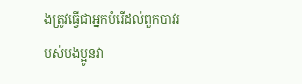ងត្រូវធ្វើជាអ្នកបំរើដល់ពួកបាវរបស់បងប្អូនវា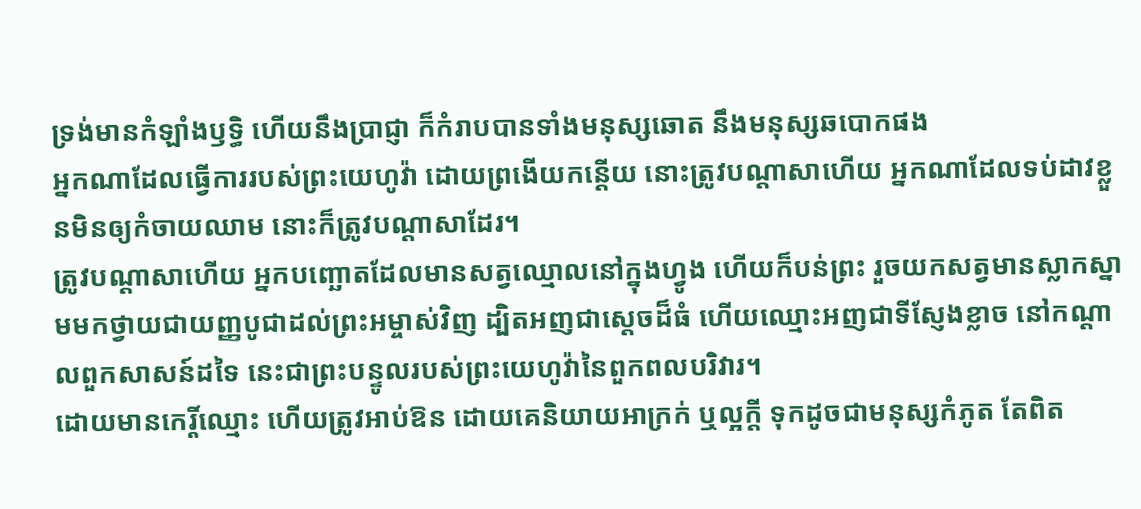ទ្រង់មានកំឡាំងឫទ្ធិ ហើយនឹងប្រាជ្ញា ក៏កំរាបបានទាំងមនុស្សឆោត នឹងមនុស្សឆបោកផង
អ្នកណាដែលធ្វើការរបស់ព្រះយេហូវ៉ា ដោយព្រងើយកន្តើយ នោះត្រូវបណ្តាសាហើយ អ្នកណាដែលទប់ដាវខ្លួនមិនឲ្យកំចាយឈាម នោះក៏ត្រូវបណ្តាសាដែរ។
ត្រូវបណ្តាសាហើយ អ្នកបញ្ឆោតដែលមានសត្វឈ្មោលនៅក្នុងហ្វូង ហើយក៏បន់ព្រះ រួចយកសត្វមានស្លាកស្នាមមកថ្វាយជាយញ្ញបូជាដល់ព្រះអម្ចាស់វិញ ដ្បិតអញជាស្តេចដ៏ធំ ហើយឈ្មោះអញជាទីស្ញែងខ្លាច នៅកណ្តាលពួកសាសន៍ដទៃ នេះជាព្រះបន្ទូលរបស់ព្រះយេហូវ៉ានៃពួកពលបរិវារ។
ដោយមានកេរ្តិ៍ឈ្មោះ ហើយត្រូវអាប់ឱន ដោយគេនិយាយអាក្រក់ ឬល្អក្តី ទុកដូចជាមនុស្សកំភូត តែពិត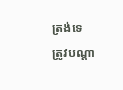ត្រង់ទេ
ត្រូវបណ្តា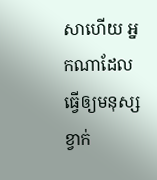សាហើយ អ្នកណាដែលធ្វើឲ្យមនុស្សខ្វាក់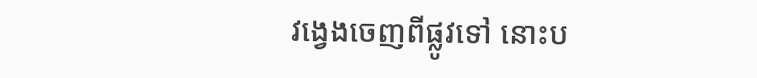វង្វេងចេញពីផ្លូវទៅ នោះប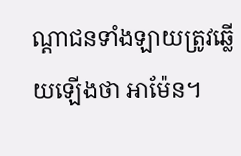ណ្តាជនទាំងឡាយត្រូវឆ្លើយឡើងថា អាម៉ែន។